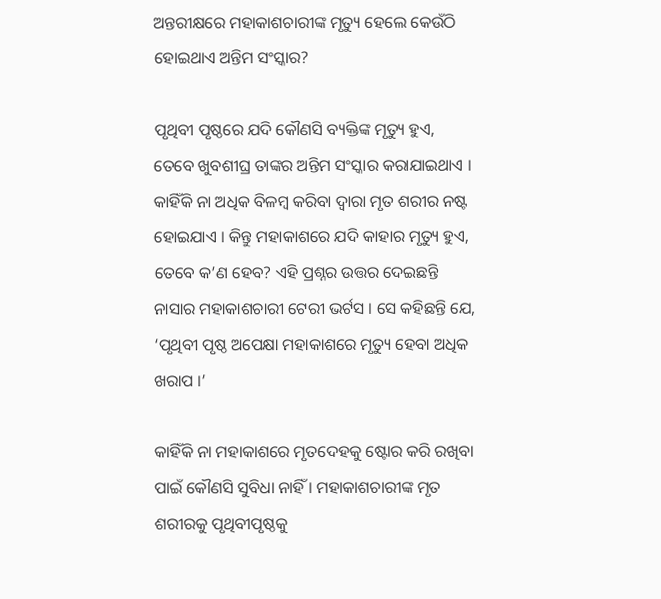ଅନ୍ତରୀକ୍ଷରେ ମହାକାଶଚାରୀଙ୍କ ମୃତ୍ୟୁ ହେଲେ କେଉଁଠି ହୋଇଥାଏ ଅନ୍ତିମ ସଂସ୍କାର?

ପୃଥିବୀ ପୃଷ୍ଠରେ ଯଦି କୌଣସି ବ୍ୟକ୍ତିଙ୍କ ମୃତ୍ୟୁ ହୁଏ, ତେବେ ଖୁବଶୀଘ୍ର ତାଙ୍କର ଅନ୍ତିମ ସଂସ୍କାର କରାଯାଇଥାଏ । କାହିଁକି ନା ଅଧିକ ବିଳମ୍ବ କରିବା ଦ୍ୱାରା ମୃତ ଶରୀର ନଷ୍ଟ ହୋଇଯାଏ । କିନ୍ତୁ ମହାକାଶରେ ଯଦି କାହାର ମୃତ୍ୟୁ ହୁଏ, ତେବେ କ’ଣ ହେବ? ଏହି ପ୍ରଶ୍ନର ଉତ୍ତର ଦେଇଛନ୍ତି ନାସାର ମହାକାଶଚାରୀ ଟେରୀ ଭର୍ଟସ । ସେ କହିଛନ୍ତି ଯେ, ‘ପୃଥିବୀ ପୃଷ୍ଠ ଅପେକ୍ଷା ମହାକାଶରେ ମୃତ୍ୟୁ ହେବା ଅଧିକ ଖରାପ ।’

କାହିଁକି ନା ମହାକାଶରେ ମୃତଦେହକୁ ଷ୍ଟୋର କରି ରଖିବା ପାଇଁ କୌଣସି ସୁବିଧା ନାହିଁ । ମହାକାଶଚାରୀଙ୍କ ମୃତ ଶରୀରକୁ ପୃଥିବୀପୃଷ୍ଠକୁ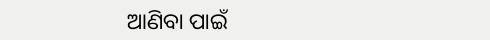ଆଣିବା ପାଇଁ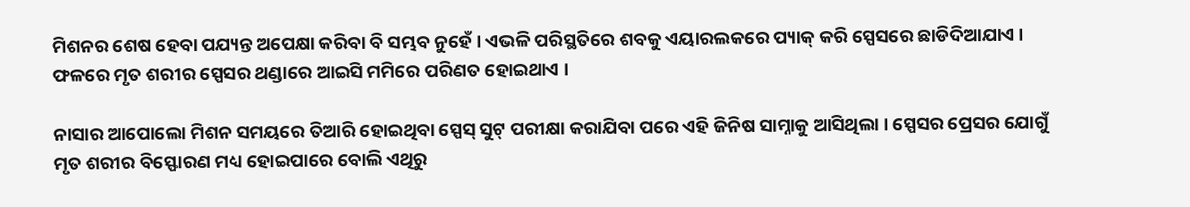ମିଶନର ଶେଷ ହେବା ପଯ୍ୟନ୍ତ ଅପେକ୍ଷା କରିବା ବି ସମ୍ଭବ ନୁହେଁ । ଏଭଳି ପରିସ୍ଥତିରେ ଶବକୁ ଏୟାରଲକରେ ପ୍ୟାକ୍ କରି ସ୍ପେସରେ ଛାଡିଦିଆଯାଏ । ଫଳରେ ମୃତ ଶରୀର ସ୍ପେସର ଥଣ୍ଡାରେ ଆଇସି ମମିରେ ପରିଣତ ହୋଇଥାଏ ।

ନାସାର ଆପୋଲୋ ମିଶନ ସମୟରେ ତିଆରି ହୋଇଥିବା ସ୍ପେସ୍ ସୁଟ୍ ପରୀକ୍ଷା କରାଯିବା ପରେ ଏହି ଜିନିଷ ସାମ୍ନାକୁ ଆସିଥିଲା । ସ୍ପେସର ପ୍ରେସର ଯୋଗୁଁ ମୃତ ଶରୀର ବିସ୍ଫୋରଣ ମଧ୍ୟ ହୋଇପାରେ ବୋଲି ଏଥିରୁ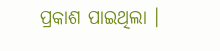ପ୍ରକାଶ ପାଇଥିଲା ।